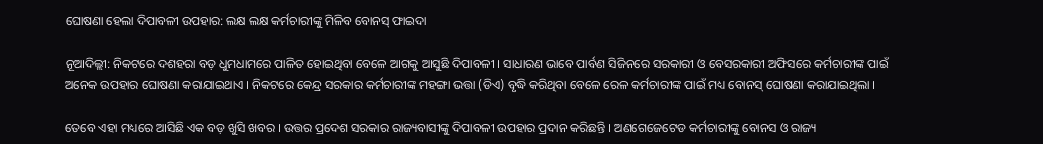ଘୋଷଣା ହେଲା ଦିପାବଳୀ ଉପହାର: ଲକ୍ଷ ଲକ୍ଷ କର୍ମଚାରୀଙ୍କୁ ମିଳିବ ବୋନସ୍ ଫାଇଦା

ନୂଆଦିଲ୍ଲୀ: ନିକଟରେ ଦଶହରା ବଡ଼ ଧୁମଧାମରେ ପାଳିତ ହୋଇଥିବା ବେଳେ ଆଗକୁ ଆସୁଛି ଦିପାବଳୀ । ସାଧାରଣ ଭାବେ ପାର୍ବଣ ସିଜିନରେ ସରକାରୀ ଓ ବେସରକାରୀ ଅଫିସରେ କର୍ମଚାରୀଙ୍କ ପାଇଁ ଅନେକ ଉପହାର ଘୋଷଣା କରାଯାଇଥାଏ । ନିକଟରେ କେନ୍ଦ୍ର ସରକାର କର୍ମଚାରୀଙ୍କ ମହଙ୍ଗା ଭତ୍ତା (ଡିଏ) ବୃଦ୍ଧି କରିଥିବା ବେଳେ ରେଳ କର୍ମଚାରୀଙ୍କ ପାଇଁ ମଧ୍ୟ ବୋନସ୍ ଘୋଷଣା କରାଯାଇଥିଲା ।

ତେବେ ଏହା ମଧ୍ୟରେ ଆସିଛି ଏକ ବଡ଼ ଖୁସି ଖବର । ଉତ୍ତର ପ୍ରଦେଶ ସରକାର ରାଜ୍ୟବାସୀଙ୍କୁ ଦିପାବଳୀ ଉପହାର ପ୍ରଦାନ କରିଛନ୍ତି । ଅଣଗେଜେଟେଡ କର୍ମଚାରୀଙ୍କୁ ବୋନସ ଓ ରାଜ୍ୟ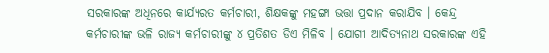ସରକାରଙ୍କ ଅଧିନରେ କାର୍ଯ୍ୟରତ କର୍ମଚାରୀ, ଶିକ୍ଷକଙ୍କୁ ମହଙ୍ଗା ଭତ୍ତା ପ୍ରଦାନ କରାଯିବ । କେନ୍ଦ୍ର କର୍ମଚାରୀଙ୍କ ଭଳି ରାଜ୍ୟ କର୍ମଚାରୀଙ୍କୁ ୪ ପ୍ରତିଶତ ଡିଏ ମିଳିବ । ଯୋଗୀ ଆଦିତ୍ୟନାଥ ସରକାରଙ୍କ ଏହି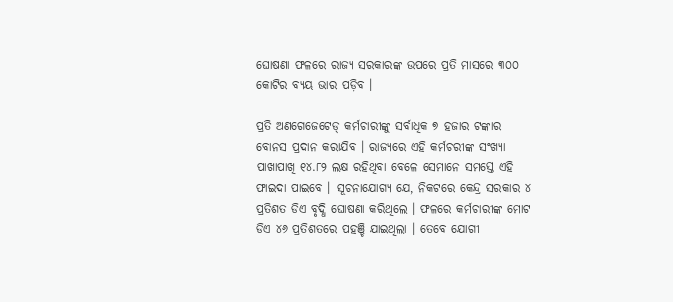ଘୋଷଣା ଫଳରେ ରାଜ୍ୟ ସରକାରଙ୍କ ଉପରେ ପ୍ରତି ମାସରେ ୩୦୦ କୋଟିର ବ୍ୟୟ ଭାର ପଡ଼ିବ ।

ପ୍ରତି ଅଣଗେଜେଟେଡ୍ କର୍ମଚାରୀଙ୍କୁ ସର୍ବାଧିକ ୭ ହଜାର ଟଙ୍କାର ବୋନସ ପ୍ରଦାନ କରାଯିବ । ରାଜ୍ୟରେ ଏହି କର୍ମଚରୀଙ୍କ ସଂଖ୍ୟା ପାଖାପାଖି ୧୪.୮୨ ଲକ୍ଷ ରହିଥିବା ବେଳେ ସେମାନେ ସମସ୍ତେ ଏହି ଫାଇଦା ପାଇବେ । ସୂଚନାଯୋଗ୍ୟ ଯେ, ନିକଟରେ କେନ୍ଦ୍ର ସରକାର ୪ ପ୍ରତିଶତ ଡିଏ ବୃଦ୍ଧି ଘୋଷଣା କରିଥିଲେ । ଫଳରେ କର୍ମଚାରୀଙ୍କ ମୋଟ ଡିଏ ୪୬ ପ୍ରତିଶତରେ ପହଞ୍ଚି ଯାଇଥିଲା । ତେବେ ଯୋଗୀ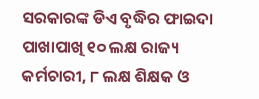ସରକାରଙ୍କ ଡିଏ ବୃଦ୍ଧିର ଫାଇଦା ପାଖାପାଖି ୧୦ ଲକ୍ଷ ରାଜ୍ୟ କର୍ମଚାରୀ, ୮ ଲକ୍ଷ ଶିକ୍ଷକ ଓ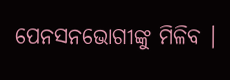ପେନସନଭୋଗୀଙ୍କୁ ମିଳିବ ।